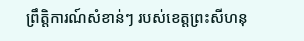ព្រឹត្តិការណ៍សំខាន់ៗ របស់ខេត្តព្រះសីហនុ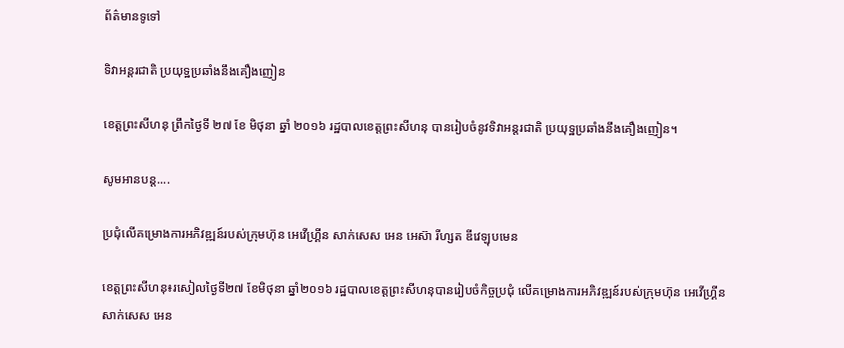ព័ត៌មានទូទៅ

ទិវាអន្តរជាតិ ប្រយុទ្ឋប្រឆាំងនឹងគឿងញៀន

ខេត្តព្រះសីហនុ ព្រឹកថ្ងៃទី ២៧ ខែ មិថុនា ឆ្នាំ ២០១៦ រដ្ឋបាលខេត្តព្រះសីហនុ បានរៀបចំនូវទិវាអន្តរជាតិ ប្រយុទ្ឋប្រឆាំងនឹងគឿងញៀន។

សូមអានបន្ត....

ប្រជុំលើគម្រោងការអភិវឌ្ឍន៍របស់ក្រុមហ៊ុន អេវើហ្រ្គីន សាក់សេស អេន អេស៊ា រីហ្សត ឌីវេឡុបមេន

ខេត្តព្រះសីហនុ៖រសៀលថ្ងៃទី២៧ ខែមិថុនា ឆ្នាំ២០១៦ រដ្ឋបាលខេត្តព្រះសីហនុបានរៀបចំកិច្ចប្រជុំ លើគម្រោងការអភិវឌ្ឍន៍របស់ក្រុមហ៊ុន អេវើហ្រ្គីន សាក់សេស អេន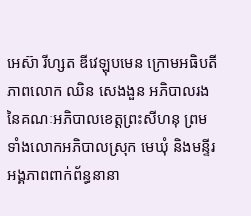អេស៊ា រីហ្សត ឌីវេឡុបមេន ក្រោមអធិបតីភាពលោក ឈិន សេងងួន អភិបាលរង នៃគណៈអភិបាលខេត្តព្រះសីហនុ ព្រមទាំងលោកអភិបាលស្រុក មេឃុំ និងមន្ទីរ អង្គភាពពាក់ព័ន្ធនានា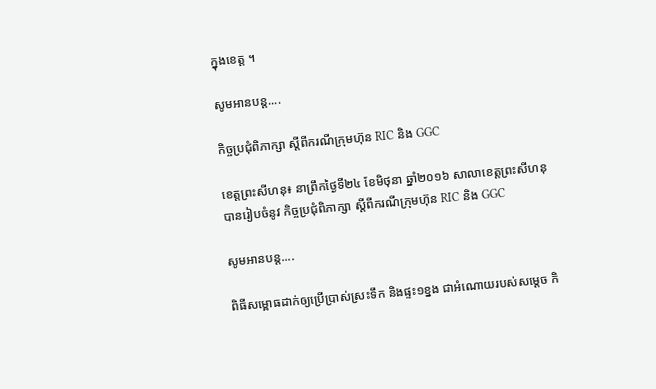ក្នុងខេត្ត ។

សូមអានបន្ត....

កិច្ចប្រជុំពិភាក្សា ស្តីពីករណីក្រុមហ៊ុន RIC និង GGC

ខេត្តព្រះសីហនុ៖ នាព្រឹកថ្ងៃទី២៤ ខែមិថុនា ឆ្នាំ២០១៦ សាលាខេត្តព្រះសីហនុ បានរៀបចំនូវ កិច្ចប្រជុំពិភាក្សា ស្តីពីករណីក្រុមហ៊ុន RIC និង GGC

សូមអានបន្ត....

ពិធីសម្ពោធដាក់ឲ្យប្រើប្រាស់ស្រះទឹក និងផ្ទះ១ខ្នង ជាអំណោយរបស់សម្ដេច កិ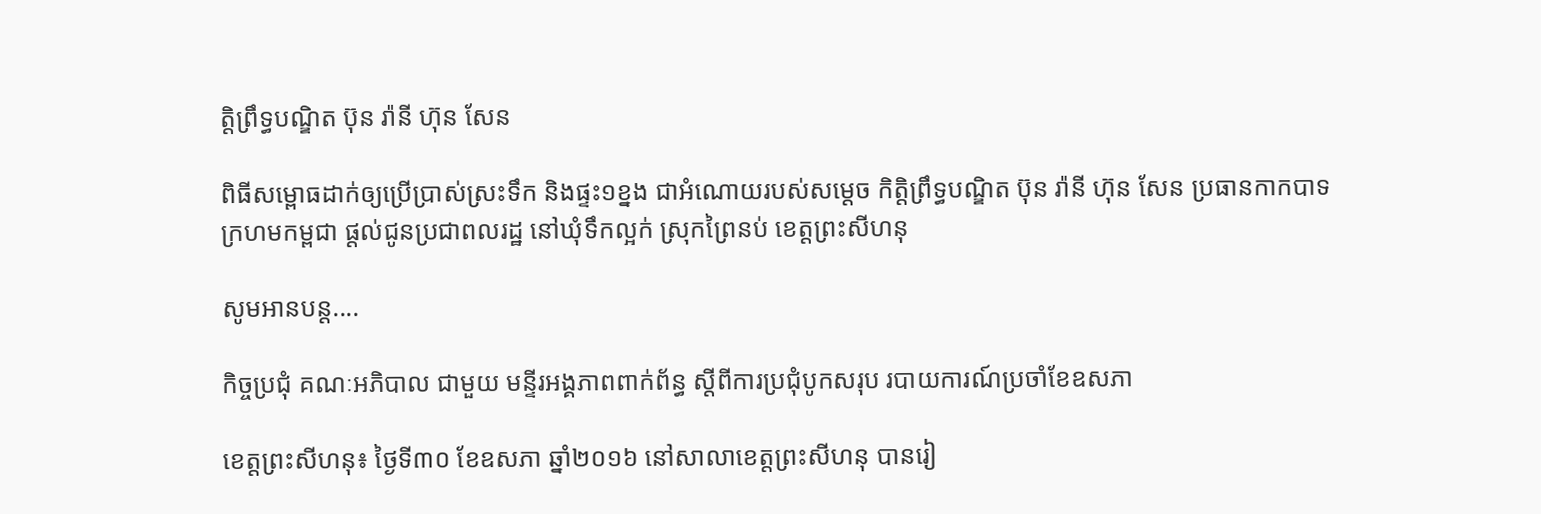ត្តិព្រឹទ្ធបណ្ឌិត ប៊ុន រ៉ានី ហ៊ុន សែន

ពិធីសម្ពោធដាក់ឲ្យប្រើប្រាស់ស្រះទឹក និងផ្ទះ១ខ្នង ជាអំណោយរបស់សម្ដេច កិត្តិព្រឹទ្ធបណ្ឌិត ប៊ុន រ៉ានី ហ៊ុន សែន ប្រធានកាកបាទក្រហមកម្ពជា ផ្ដល់ជូនប្រជាពលរដ្ឋ នៅឃុំទឹកល្អក់ ស្រុកព្រៃនប់ ខេត្តព្រះសីហនុ

សូមអានបន្ត....

កិច្ចប្រជុំ គណៈអភិបាល ជាមួយ មន្ទីរអង្គភាពពាក់ព័ន្ធ ស្តីពីការប្រជុំបូកសរុប របាយការណ៍ប្រចាំខែឧសភា

ខេត្តព្រះសីហនុ៖ ថ្ងៃទី៣០ ខែឧសភា ឆ្នាំ២០១៦ នៅសាលាខេត្តព្រះសីហនុ បានរៀ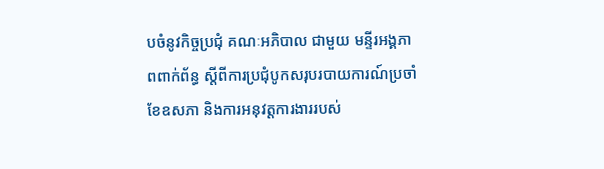បចំនូវកិច្ចប្រជុំ គណៈអភិបាល ជាមួយ មន្ទីរអង្គភាពពាក់ព័ន្ធ ស្តីពីការប្រជុំបូកសរុបរបាយការណ៍ប្រចាំខែឧសភា និងការអនុវត្តការងាររបស់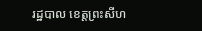រដ្ឋបាល ខេត្តព្រះសីហ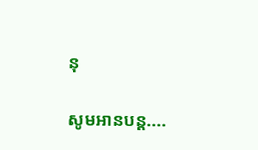នុ

សូមអានបន្ត....